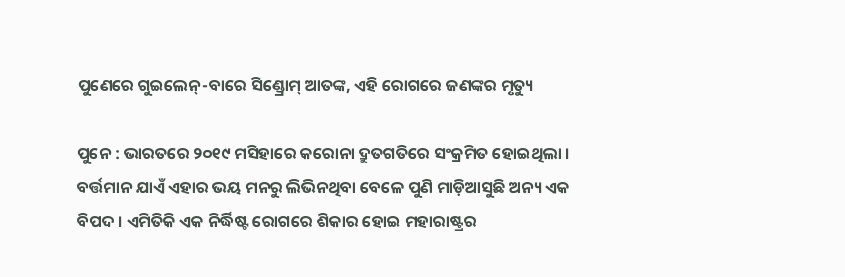ପୁଣେରେ ଗୁଇଲେନ୍-ବାରେ ସିଣ୍ଡ୍ରୋମ୍ ଆତଙ୍କ, ଏହି ରୋଗରେ ଜଣଙ୍କର ମୃତ୍ୟୁ

ପୁନେ : ଭାରତରେ ୨୦୧୯ ମସିହାରେ କରୋନା ଦ୍ରୁତଗତିରେ ସଂକ୍ରମିତ ହୋଇଥିଲା । ବର୍ତ୍ତମାନ ଯାଏଁ ଏହାର ଭୟ ମନରୁ ଲିଭିନଥିବା ବେଳେ ପୁଣି ମାଡ଼ିଆସୁଛି ଅନ୍ୟ ଏକ ବିପଦ । ଏମିତିକି ଏକ ନିର୍ଦ୍ଧିଷ୍ଟ ରୋଗରେ ଶିକାର ହୋଇ ମହାରାଷ୍ଟ୍ରର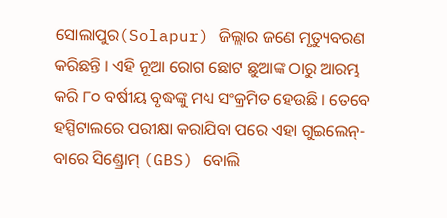ସୋଲାପୁର(Solapur) ଜିଲ୍ଲାର ଜଣେ ମୃତ୍ୟୁବରଣ କରିଛନ୍ତି । ଏହି ନୂଆ ରୋଗ ଛୋଟ ଛୁଆଙ୍କ ଠାରୁ ଆରମ୍ଭ କରି ୮୦ ବର୍ଷୀୟ ବୃଦ୍ଧଙ୍କୁ ମଧ୍ୟ ସଂକ୍ରମିତ ହେଉଛି । ତେବେ ହସ୍ପିଟାଲରେ ପରୀକ୍ଷା କରାଯିବା ପରେ ଏହା ଗୁଇଲେନ୍-ବାରେ ସିଣ୍ଡ୍ରୋମ୍ (GBS) ବୋଲି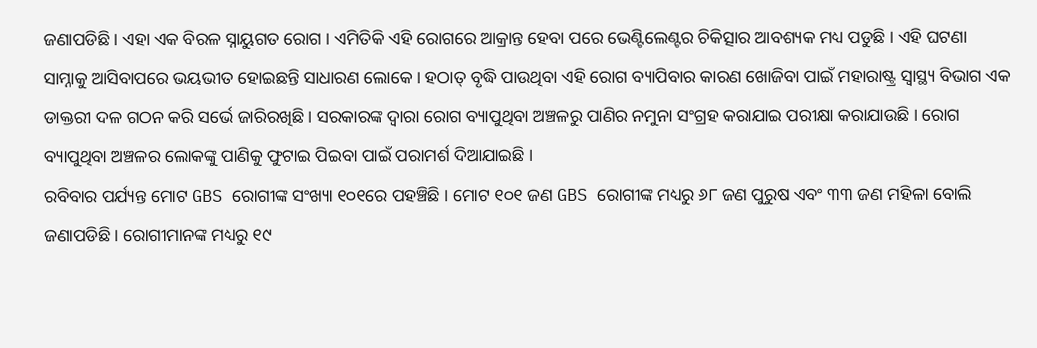ଜଣାପଡିଛି । ଏହା ଏକ ବିରଳ ସ୍ନାୟୁଗତ ରୋଗ । ଏମିତିକି ଏହି ରୋଗରେ ଆକ୍ରାନ୍ତ ହେବା ପରେ ଭେଣ୍ଟିଲେଣ୍ଟର ଚିକିତ୍ସାର ଆବଶ୍ୟକ ମଧ୍ୟ ପଡୁଛି । ଏହି ଘଟଣା ସାମ୍ନାକୁ ଆସିବାପରେ ଭୟଭୀତ ହୋଇଛନ୍ତି ସାଧାରଣ ଲୋକେ । ହଠାତ୍ ବୃଦ୍ଧି ପାଉଥିବା ଏହି ରୋଗ ବ୍ୟାପିବାର କାରଣ ଖୋଜିବା ପାଇଁ ମହାରାଷ୍ଟ୍ର ସ୍ୱାସ୍ଥ୍ୟ ବିଭାଗ ଏକ ଡାକ୍ତରୀ ଦଳ ଗଠନ କରି ସର୍ଭେ ଜାରିରଖିଛି । ସରକାରଙ୍କ ଦ୍ୱାରା ରୋଗ ବ୍ୟାପୁଥିବା ଅଞ୍ଚଳରୁ ପାଣିର ନମୁନା ସଂଗ୍ରହ କରାଯାଇ ପରୀକ୍ଷା କରାଯାଉଛି । ରୋଗ ବ୍ୟାପୁଥିବା ଅଞ୍ଚଳର ଲୋକଙ୍କୁ ପାଣିକୁ ଫୁଟାଇ ପିଇବା ପାଇଁ ପରାମର୍ଶ ଦିଆଯାଇଛି ।
ରବିବାର ପର୍ଯ୍ୟନ୍ତ ମୋଟ GBS ରୋଗୀଙ୍କ ସଂଖ୍ୟା ୧୦୧ରେ ପହଞ୍ଚିଛି । ମୋଟ ୧୦୧ ଜଣ GBS ରୋଗୀଙ୍କ ମଧ୍ୟରୁ ୬୮ ଜଣ ପୁରୁଷ ଏବଂ ୩୩ ଜଣ ମହିଳା ବୋଲି ଜଣାପଡିଛି । ରୋଗୀମାନଙ୍କ ମଧ୍ୟରୁ ୧୯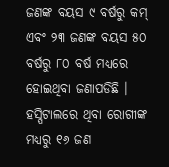ଜଣଙ୍କ ବୟସ ୯ ବର୍ଷରୁ କମ୍ ଏବଂ ୨୩ ଜଣଙ୍କ ବୟସ ୫୦ ବର୍ଷରୁ ୮୦ ବର୍ଷ ମଧ୍ୟରେ ହୋଇଥିବା ଜଣାପଡିଛି । ହସ୍ପିଟାଲରେ ଥିବା ରୋଗୀଙ୍କ ମଧ୍ୟରୁ ୧୬ ଜଣ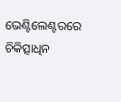ଭେଣ୍ଟିଲେଣ୍ଟରରେ ଚିକିତ୍ସାଧିନ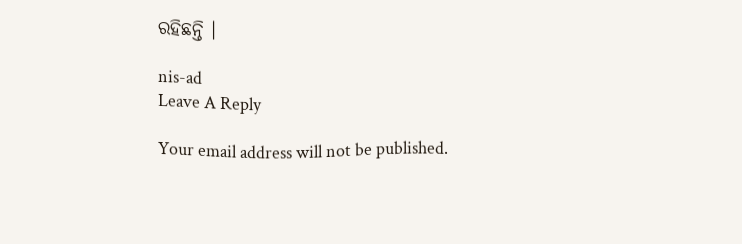ରହିଛନ୍ତି ।

nis-ad
Leave A Reply

Your email address will not be published.